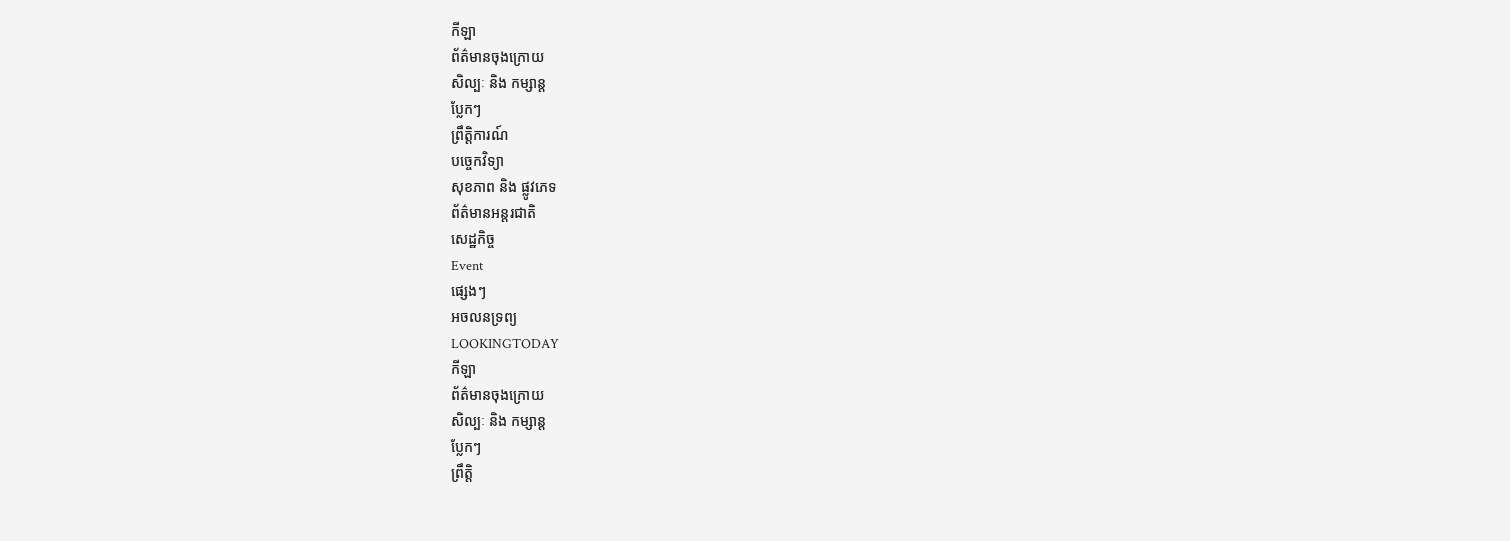កីឡា
ព័ត៌មានចុងក្រោយ
សិល្បៈ និង កម្សាន្ត
ប្លែកៗ
ព្រឹត្តិការណ៍
បច្ចេកវិទ្យា
សុខភាព និង ផ្លូវភេទ
ព័ត៌មានអន្តរជាតិ
សេដ្ឋកិច្ច
Event
ផ្សេងៗ
អចលនទ្រព្យ
LOOKINGTODAY
កីឡា
ព័ត៌មានចុងក្រោយ
សិល្បៈ និង កម្សាន្ត
ប្លែកៗ
ព្រឹត្តិ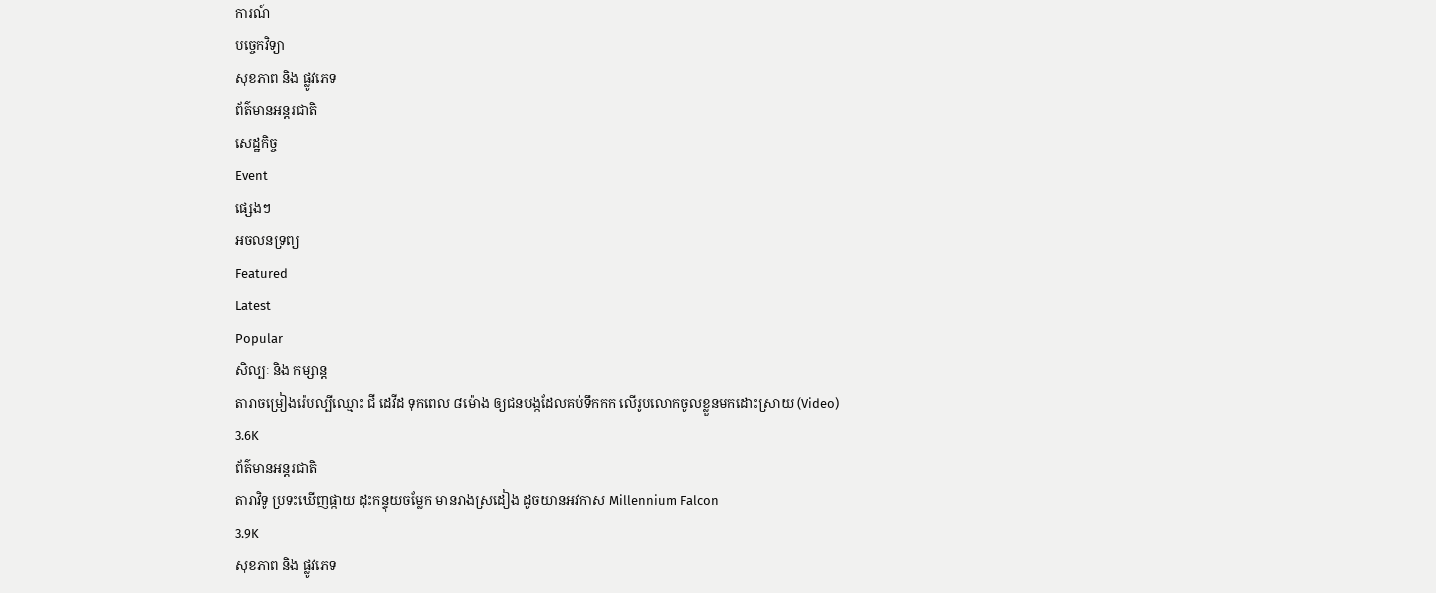ការណ៍
បច្ចេកវិទ្យា
សុខភាព និង ផ្លូវភេទ
ព័ត៌មានអន្តរជាតិ
សេដ្ឋកិច្ច
Event
ផ្សេងៗ
អចលនទ្រព្យ
Featured
Latest
Popular
សិល្បៈ និង កម្សាន្ត
តារាចម្រៀងរ៉េបល្បីឈ្មោះ ជី ដេវីដ ទុកពេល ៨ម៉ោង ឲ្យជនបង្កដែលគប់ទឹកកក លើរូបលោកចូលខ្លួនមកដោះស្រាយ (Video)
3.6K
ព័ត៌មានអន្តរជាតិ
តារាវិទូ ប្រទះឃើញផ្កាយ ដុះកន្ទុយចម្លែក មានរាងស្រដៀង ដូចយានអវកាស Millennium Falcon
3.9K
សុខភាព និង ផ្លូវភេទ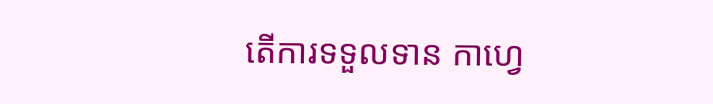តើការទទួលទាន កាហ្វេ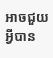អាចជួយអ្វីបាន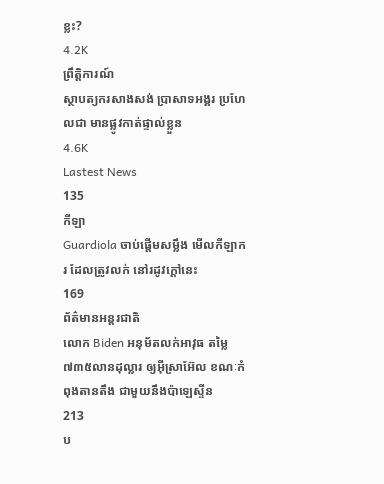ខ្លះ?
4.2K
ព្រឹត្តិការណ៍
ស្ថាបត្យករសាងសង់ ប្រាសាទអង្គរ ប្រហែលជា មានផ្លូវកាត់ផ្ទាល់ខ្លួន
4.6K
Lastest News
135
កីឡា
Guardiola ចាប់ផ្តើមសម្លឹង មើលកីឡាករ ដែលត្រូវលក់ នៅរដូវក្តៅនេះ
169
ព័ត៌មានអន្តរជាតិ
លោក Biden អនុម័តលក់អាវុធ តម្លៃ៧៣៥លានដុល្លារ ឲ្យអ៊ីស្រាអ៊ែល ខណៈកំពុងតានតឹង ជាមួយនឹងប៉ាឡេស្ទីន
213
ប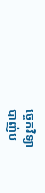ច្ចេកវិទ្យា
បាញ់ប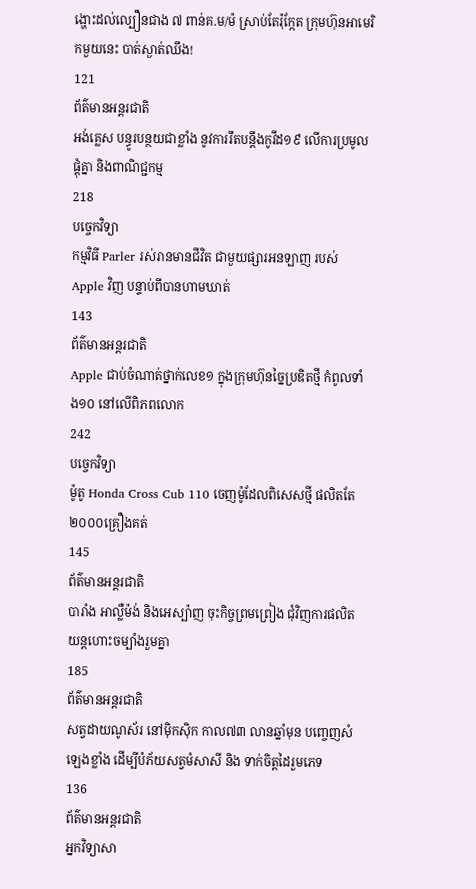ង្ហោះដល់ល្បឿនជាង ៧ ពាន់គ.ម/ម៉ ស្រាប់តែរ៉ុក្កែត ក្រុមហ៊ុនអាមេរិកមួយនេះ បាត់ស្ងាត់ឈឹង!
121
ព័ត៌មានអន្តរជាតិ
អង់គ្លេស បន្ធូរបន្ថយជាខ្លាំង នូវការរឹតបន្តឹងកូវីដ១៩ លើការប្រមូលផ្តុំគ្នា និងពាណិជ្ជកម្ម
218
បច្ចេកវិទ្យា
កម្មវិធី Parler រស់រានមានជីវិត ជាមួយផ្សារអនឡាញ របស់ Apple វិញ បន្ទាប់ពីបានហាមឃាត់
143
ព័ត៌មានអន្តរជាតិ
Apple ជាប់ចំណាត់ថ្នាក់លេខ១ ក្នុងក្រុមហ៊ុនច្នៃប្រឌិតថ្មី កំពូលទាំង១០ នៅលើពិភពលោក
242
បច្ចេកវិទ្យា
ម៉ូតូ Honda Cross Cub 110 ចេញម៉ូដែលពិសេសថ្មី ផលិតតែ ២០០០គ្រឿងគត់
145
ព័ត៌មានអន្តរជាតិ
បារាំង អាល្លឺម៉ង់ និងអេស្ប៉ាញ ចុះកិច្ចព្រមព្រៀង ជុំវិញការផលិត យន្តហោះចម្បាំងរួមគ្នា
185
ព័ត៌មានអន្តរជាតិ
សត្វដាយណូស័រ នៅម៉ិកស៊ិក កាល៧៣ លានឆ្នាំមុន បញ្ចេញសំឡេងខ្លាំង ដើម្បីបំភ័យសត្វមំសាសី និង ទាក់ចិត្តដៃរួមភេទ
136
ព័ត៌មានអន្តរជាតិ
អ្នកវិទ្យាសា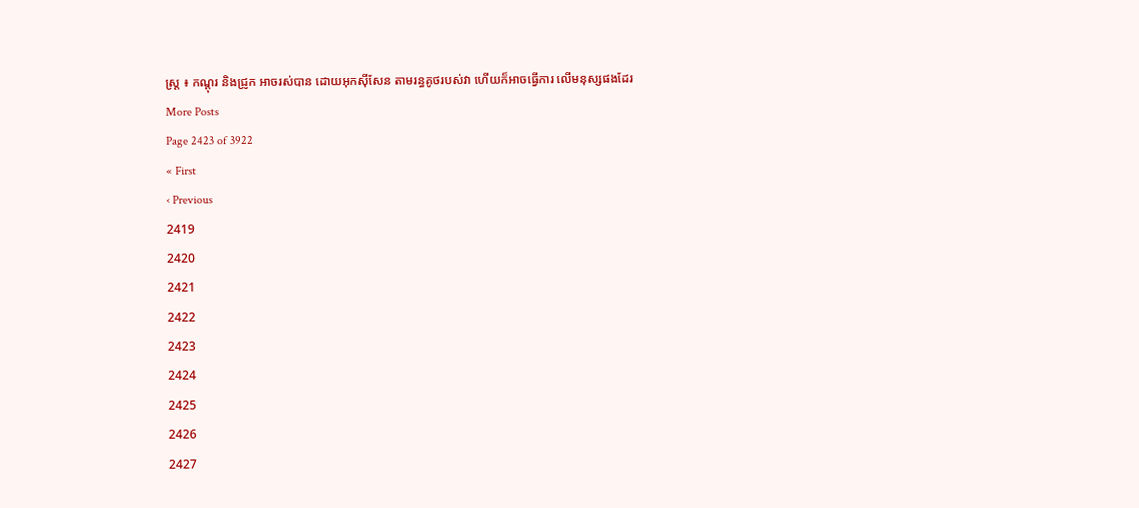ស្ត្រ ៖ កណ្តុរ និងជ្រូក អាចរស់បាន ដោយអុកស៊ីសែន តាមរន្ធគូថរបស់វា ហើយក៏អាចធ្វើការ លើមនុស្សផងដែរ
More Posts
Page 2423 of 3922
« First
‹ Previous
2419
2420
2421
2422
2423
2424
2425
2426
2427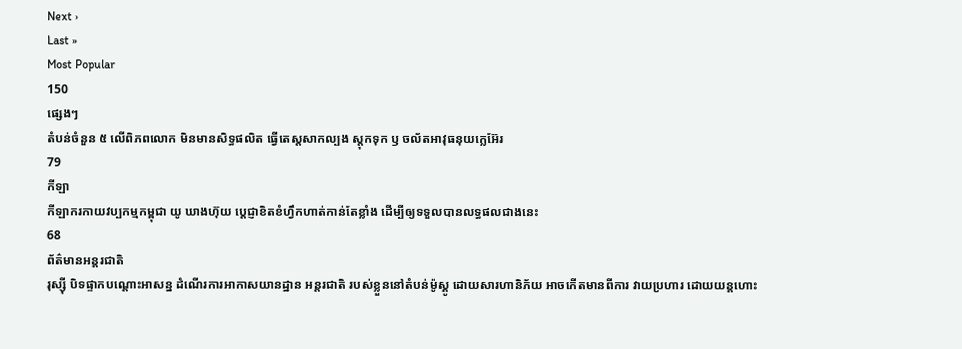Next ›
Last »
Most Popular
150
ផ្សេងៗ
តំបន់ចំនួន ៥ លើពិភពលោក មិនមានសិទ្ធផលិត ធ្វើតេស្តសាកល្បង ស្តុកទុក ឫ ចល័តអាវុធនុយក្លេអ៊ែរ
79
កីឡា
កីឡាករកាយវប្បកម្មកម្ពុជា យូ ឃាងហ៊ុយ ប្តេជ្ញាខិតខំហ្វឹកហាត់កាន់តែខ្លាំង ដើម្បីឲ្យទទួលបានលទ្ធផលជាងនេះ
68
ព័ត៌មានអន្តរជាតិ
រុស្ស៊ី បិទផ្ទាកបណ្តោះអាសន្ន ដំណើរការអាកាសយានដ្ឋាន អន្តរជាតិ របស់ខ្លួននៅតំបន់ម៉ូស្គូ ដោយសារហានិភ័យ អាចកើតមានពីការ វាយប្រហារ ដោយយន្តហោះ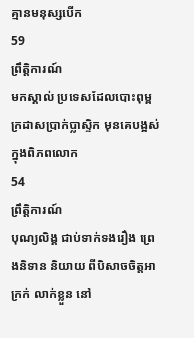គ្មានមនុស្សបើក
59
ព្រឹត្តិការណ៍
មកស្គាល់ ប្រទេសដែលបោះពុម្ព ក្រដាសប្រាក់ប្លាស្ទិក មុនគេបង្អស់ក្នុងពិភពលោក
54
ព្រឹត្តិការណ៍
បុណ្យលិង្គ ជាប់ទាក់ទងរឿង ព្រេងនិទាន និយាយ ពីបិសាចចិត្តអាក្រក់ លាក់ខ្លួន នៅ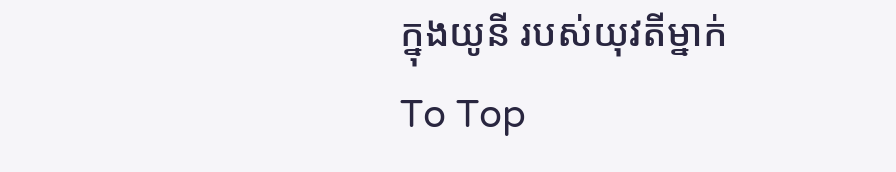ក្នុងយូនី របស់យុវតីម្នាក់
To Top